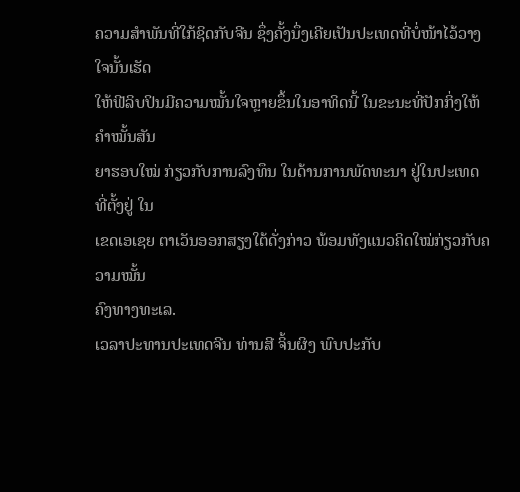ຄວາມສຳພັນທີ່ໃກ້ຊິດກັບຈີນ ຊຶ່ງຄັ້ງນຶ່ງເຄີຍເປັນປະເທດທີ່ບໍ່ໜ້າໄວ້ວາງໃຈນັ້ນເຮັດ
ໃຫ້ຟີລິບປິນມີຄວາມໝັ້ນໃຈຫຼາຍຂຶ້ນໃນອາທິດນີ້ ໃນຂະນະທີ່ປັກກິ່ງໃຫ້ຄຳໝັ້ນສັນ
ຍາຮອບໃໝ່ ກ່ຽວກັບການລົງທຶນ ໃນດ້ານການພັດທະນາ ຢູ່ໃນປະເທດ ທີ່ຕັ້ງຢູ່ ໃນ
ເຂດເອເຊຍ ຕາເວັນອອກສຽງໃຕ້ດັ່ງກ່າວ ພ້ອມທັງແນວຄິດໃໝ່ກ່ຽວກັບຄວາມໝັ້ນ
ຄົງທາງທະເລ.
ເວລາປະທານປະເທດຈີນ ທ່ານສີ ຈິ້ນຜິງ ພົບປະກັບ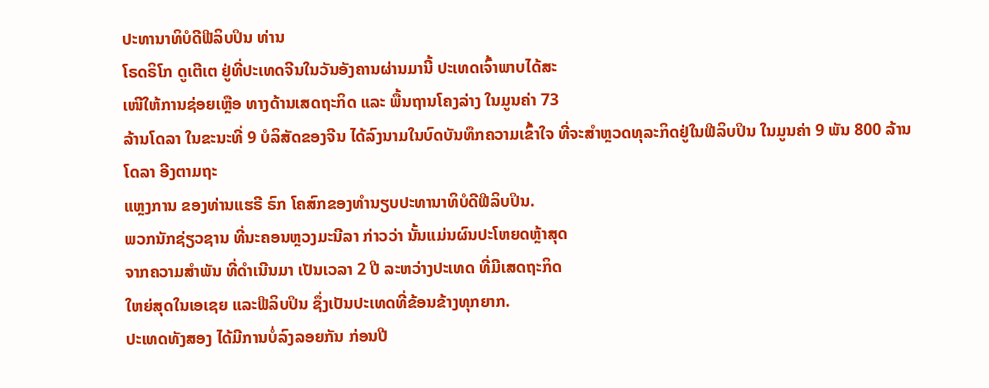ປະທານາທິບໍດີຟີລິບປິນ ທ່ານ
ໂຣດຣິໂກ ດູເຕີເຕ ຢູ່ທີ່ປະເທດຈີນໃນວັນອັງຄານຜ່ານມານີ້ ປະເທດເຈົ້າພາບໄດ້ສະ
ເໜີໃຫ້ການຊ່ອຍເຫຼືອ ທາງດ້ານເສດຖະກິດ ແລະ ພື້ນຖານໂຄງລ່າງ ໃນມູນຄ່າ 73
ລ້ານໂດລາ ໃນຂະນະທີ່ 9 ບໍລິສັດຂອງຈີນ ໄດ້ລົງນາມໃນບົດບັນທຶກຄວາມເຂົ້າໃຈ ທີ່ຈະສຳຫຼວດທຸລະກິດຢູ່ໃນຟີລິບປິນ ໃນມູນຄ່າ 9 ພັນ 800 ລ້ານໂດລາ ອີງຕາມຖະ
ແຫຼງການ ຂອງທ່ານແຮຣີ ຣົກ ໂຄສົກຂອງທຳນຽບປະທານາທິບໍດີຟີລິບປິນ.
ພວກນັກຊ່ຽວຊານ ທີ່ນະຄອນຫຼວງມະນີລາ ກ່າວວ່າ ນັ້ນແມ່ນຜົນປະໂຫຍດຫຼ້າສຸດ
ຈາກຄວາມສຳພັນ ທີ່ດຳເນີນມາ ເປັນເວລາ 2 ປີ ລະຫວ່າງປະເທດ ທີ່ມີເສດຖະກິດ
ໃຫຍ່ສຸດໃນເອເຊຍ ແລະຟີລິບປິນ ຊຶ່ງເປັນປະເທດທີ່ຂ້ອນຂ້າງທຸກຍາກ.
ປະເທດທັງສອງ ໄດ້ມີການບໍ່ລົງລອຍກັນ ກ່ອນປີ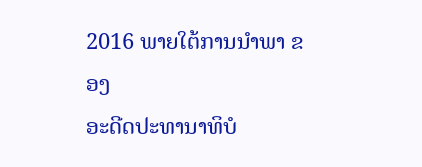2016 ພາຍໃຕ້ການນຳພາ ຂອງ
ອະດີດປະທານາທິບໍ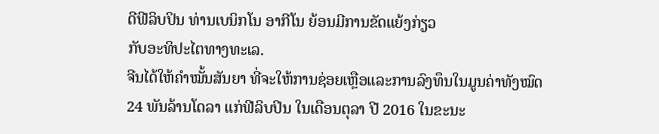ດີຟີລິບປິນ ທ່ານເບນິກໂນ ອາກີໂນ ຍ້ອນມີການຂັດແຍ້ງກ່ຽວ
ກັບອະທິປະໄຕທາງທະເລ.
ຈີນໄດ້ໃຫ້ຄຳໝັ້ນສັນຍາ ທີ່ຈະໃຫ້ການຊ່ອຍເຫຼືອແລະການລົງທຶນໃນມູນຄ່າທັງໝົດ
24 ພັນລ້ານໂດລາ ແກ່ຟີລິບປິນ ໃນເດືອນຕຸລາ ປີ 2016 ໃນຂະນະ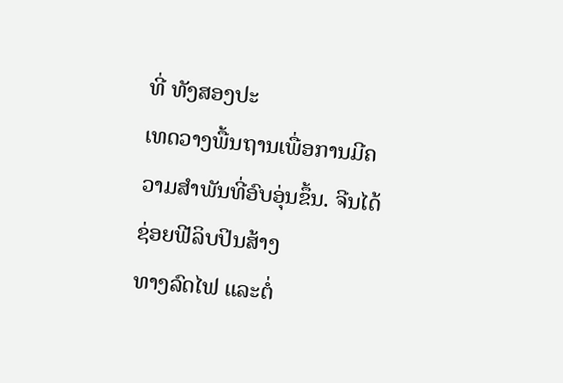ທີ່ ທັງສອງປະ
ເທດວາງພື້ນຖານເພື່ອການມີຄວາມສຳພັນທີ່ອົບອຸ່ນຂຶ້ນ. ຈີນໄດ້ຊ່ອຍຟີລິບປິນສ້າງ
ທາງລົດໄຟ ແລະຕໍ່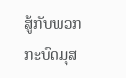ສູ້ກັບພວກກະບົດມຸສ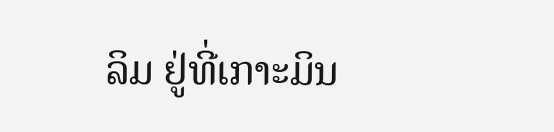ລິມ ຢູ່ທີ່ເກາະມິນ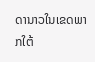ດານາວໃນເຂດພາກໃຕ້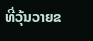ທີ່ວຸ້ນວາຍຂ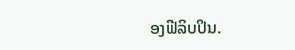ອງຟີລິບປິນ.